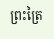ព្រះត្រៃ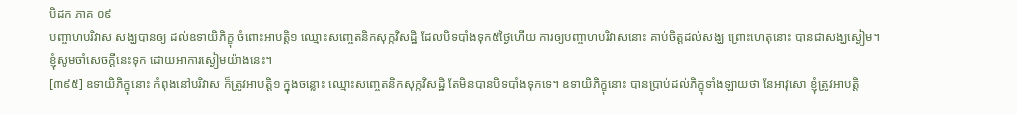បិដក ភាគ ០៩
បញ្ចាហបរិវាស សង្ឃបានឲ្យ ដល់ឧទាយិភិក្ខុ ចំពោះអាបត្តិ១ ឈ្មោះសញ្ចេតនិកសុក្កវិសដ្ឋិ ដែលបិទបាំងទុក៥ថ្ងៃហើយ ការឲ្យបញ្ចាហបរិវាសនោះ គាប់ចិត្តដល់សង្ឃ ព្រោះហេតុនោះ បានជាសង្ឃស្ងៀម។ ខ្ញុំសូមចាំសេចក្តីនេះទុក ដោយអាការស្ងៀមយ៉ាងនេះ។
[៣៩៥] ឧទាយិភិក្ខុនោះ កំពុងនៅបរិវាស ក៏ត្រូវអាបត្តិ១ ក្នុងចន្លោះ ឈ្មោះសញ្ចេតនិកសុក្កវិសដ្ឋិ តែមិនបានបិទបាំងទុកទេ។ ឧទាយិភិក្ខុនោះ បានប្រាប់ដល់ភិក្ខុទាំងឡាយថា នែអាវុសោ ខ្ញុំត្រូវអាបត្តិ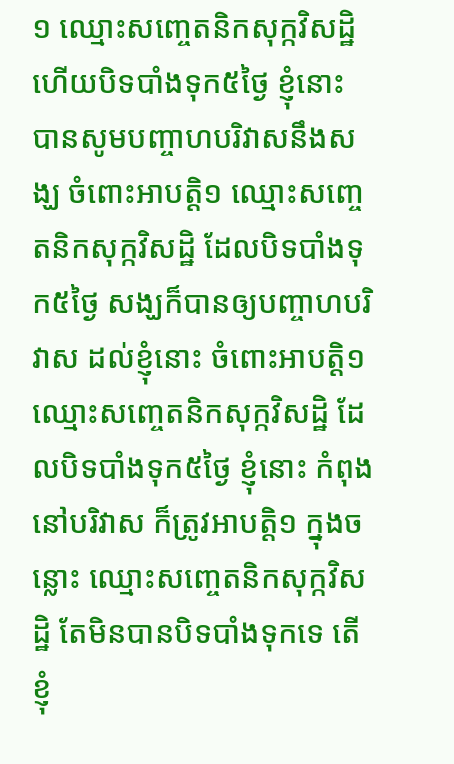១ ឈ្មោះសញ្ចេតនិកសុក្កវិសដ្ឋិ ហើយបិទបាំងទុក៥ថ្ងៃ ខ្ញុំនោះ បានសូមបញ្ចាហបរិវាសនឹងសង្ឃ ចំពោះអាបត្តិ១ ឈ្មោះសញ្ចេតនិកសុក្កវិសដ្ឋិ ដែលបិទបាំងទុក៥ថ្ងៃ សង្ឃក៏បានឲ្យបញ្ចាហបរិវាស ដល់ខ្ញុំនោះ ចំពោះអាបត្តិ១ ឈ្មោះសញ្ចេតនិកសុក្កវិសដ្ឋិ ដែលបិទបាំងទុក៥ថ្ងៃ ខ្ញុំនោះ កំពុងនៅបរិវាស ក៏ត្រូវអាបត្តិ១ ក្នុងចន្លោះ ឈ្មោះសញ្ចេតនិកសុក្កវិសដ្ឋិ តែមិនបានបិទបាំងទុកទេ តើខ្ញុំ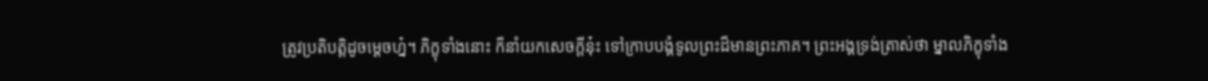ត្រូវប្រតិបត្តិដូចម្តេចហ្ន៎។ ភិក្ខុទាំងនោះ ក៏នាំយកសេចក្តីនុ៎ះ ទៅក្រាបបង្គំទូលព្រះដ៏មានព្រះភាគ។ ព្រះអង្គទ្រង់ត្រាស់ថា ម្នាលភិក្ខុទាំង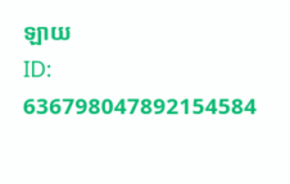ឡាយ
ID: 636798047892154584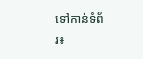ទៅកាន់ទំព័រ៖